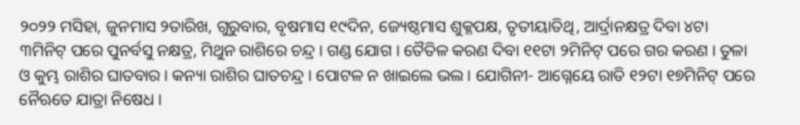୨୦୨୨ ମସିହା, ଜୁନମାସ ୨ତାରିଖ, ଗୁରୁବାର, ବୃଷମାସ ୧୯ଦିନ, ଜ୍ୟେଷ୍ଠମାସ ଶୁକ୍ଳପକ୍ଷ, ତୃତୀୟାତିଥି, ଆର୍ଦ୍ରାନକ୍ଷତ୍ର ଦିବା ୪ଟା ୩ମିନିଟ୍ ପରେ ପୁନର୍ବସୁ ନକ୍ଷତ୍ର, ମିଥୁନ ରାଶିରେ ଚନ୍ଦ୍ର । ଗଣ୍ଡ ଯୋଗ । ତୈତିଳ କରଣ ଦିବା ୧୧ଟା ୨ମିନିଟ୍ ପରେ ଗର କରଣ । ତୁଳା ଓ କୁମ୍ଭ ରାଶିର ଘାତବାର । କନ୍ୟା ରାଶିର ଘାତଚନ୍ଦ୍ର । ପୋଟଳ ନ ଖାଇଲେ ଭଲ । ଯୋଗିନୀ- ଆଗ୍ନେୟେ ରାତି ୧୨ଟା ୧୭ମିନିଟ୍ ପରେ ନୈଋତେ ଯାତ୍ରା ନିଷେଧ ।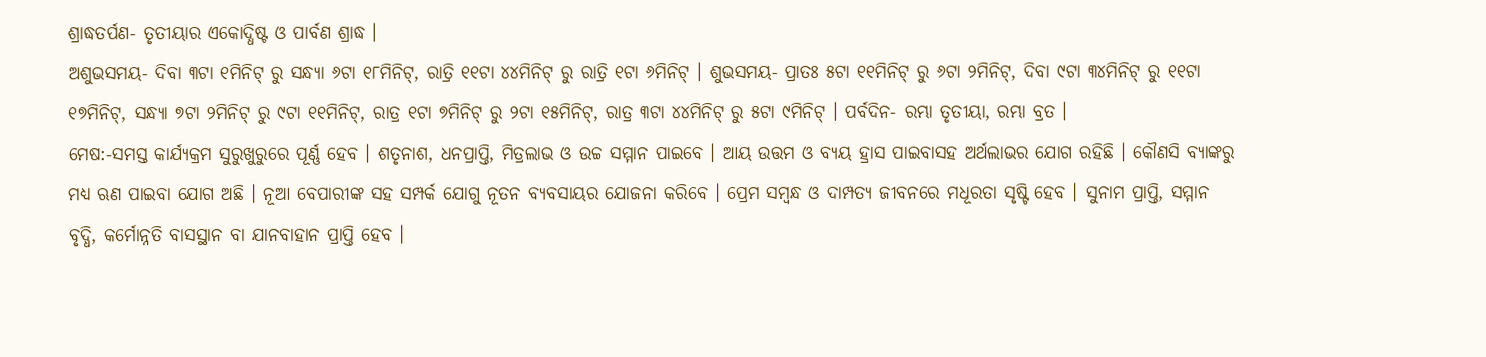ଶ୍ରାଦ୍ଧତର୍ପଣ- ତୃତୀୟାର ଏକୋଦ୍ଧିଷ୍ଟ ଓ ପାର୍ବଣ ଶ୍ରାଦ୍ଧ ।
ଅଶୁଭସମୟ- ଦିବା ୩ଟା ୧ମିନିଟ୍ ରୁ ସନ୍ଧ୍ୟା ୬ଟା ୧୮ମିନିଟ୍, ରାତ୍ରି ୧୧ଟା ୪୪ମିନିଟ୍ ରୁ ରାତ୍ରି ୧ଟା ୬ମିନିଟ୍ । ଶୁଭସମୟ- ପ୍ରାତଃ ୫ଟା ୧୧ମିନିଟ୍ ରୁ ୬ଟା ୨ମିନିଟ୍, ଦିବା ୯ଟା ୩୪ମିନିଟ୍ ରୁ ୧୧ଟା ୧୭ମିନିଟ୍, ସନ୍ଧ୍ୟା ୭ଟା ୨ମିନିଟ୍ ରୁ ୯ଟା ୧୧ମିନିଟ୍, ରାତ୍ର ୧ଟା ୭ମିନିଟ୍ ରୁ ୨ଟା ୧୫ମିନିଟ୍, ରାତ୍ର ୩ଟା ୪୪ମିନିଟ୍ ରୁ ୫ଟା ୯ମିନିଟ୍ । ପର୍ବଦିନ- ରମ୍ଭା ତୃତୀୟା, ରମ୍ଭା ବ୍ରତ ।
ମେଷ:-ସମସ୍ତ କାର୍ଯ୍ୟକ୍ରମ ସୁରୁଖୁରୁରେ ପୂର୍ଣ୍ଣ ହେବ । ଶତୃନାଶ, ଧନପ୍ରାପ୍ତି, ମିତ୍ରଲାଭ ଓ ଉଚ୍ଚ ସମ୍ମାନ ପାଇବେ । ଆୟ ଉତ୍ତମ ଓ ବ୍ୟୟ ହ୍ରାସ ପାଇବାସହ ଅର୍ଥଲାଭର ଯୋଗ ରହିଛି । କୌଣସି ବ୍ୟାଙ୍କରୁ ମଧ୍ୟ ଋଣ ପାଇବା ଯୋଗ ଅଛି । ନୂଆ ବେପାରୀଙ୍କ ସହ ସମ୍ପର୍କ ଯୋଗୁ ନୂତନ ବ୍ୟବସାୟର ଯୋଜନା କରିବେ । ପ୍ରେମ ସମ୍ବନ୍ଧ ଓ ଦାମ୍ପତ୍ୟ ଜୀବନରେ ମଧୂରତା ସୃଷ୍ଟି ହେବ । ସୁନାମ ପ୍ରାପ୍ତି, ସମ୍ମାନ ବୃଦ୍ଧି, କର୍ମୋନ୍ନତି ବାସସ୍ଥାନ ବା ଯାନବାହାନ ପ୍ରାପ୍ତି ହେବ ।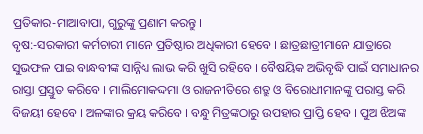ପ୍ରତିକାର-ମାଆବାପା, ଗୁରୁଙ୍କୁ ପ୍ରଣାମ କରନ୍ତୁ ।
ବୃଷ:-ସରକାରୀ କର୍ମଚାରୀ ମାନେ ପ୍ରତିଷ୍ଠାର ଅଧିକାରୀ ହେବେ । ଛାତ୍ରଛାତ୍ରୀମାନେ ଯାତ୍ରାରେ ସୁଭଫଳ ପାଇ ବାନ୍ଧବୀଙ୍କ ସାନ୍ନିଧ୍ୟ ଲାଭ କରି ଖୁସି ରହିବେ । ବୈଷୟିକ ଅଭିବୃଦ୍ଧି ପାଇଁ ସମାଧାନର ରାସ୍ତା ପ୍ରସ୍ତୁତ କରିବେ । ମାଲିମୋକଦ୍ଦମା ଓ ରାଜନୀତିରେ ଶତ୍ରୁ ଓ ବିରୋଧୀମାନଙ୍କୁ ପରାସ୍ତ କରି ବିଜୟୀ ହେବେ । ଅଳଙ୍କାର କ୍ରୟ କରିବେ । ବନ୍ଧୁ ମିତ୍ରଙ୍କଠାରୁ ଉପହାର ପ୍ରାପ୍ତି ହେବ । ପୁଅ ଝିଅଙ୍କ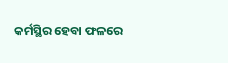କର୍ମସ୍ଥିର ହେବା ଫଳରେ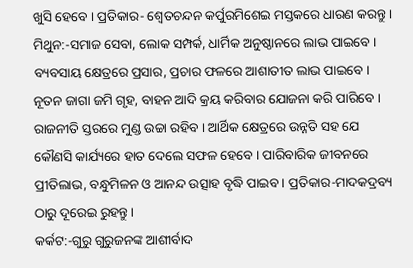ଖୁସି ହେବେ । ପ୍ରତିକାର- ଶ୍ଵେତଚନ୍ଦନ କର୍ପୁରମିଶେଇ ମସ୍ତକରେ ଧାରଣ କରନ୍ତୁ ।
ମିଥୁନ:-ସମାଜ ସେବା, ଲୋକ ସମ୍ପର୍କ, ଧାର୍ମିକ ଅନୁଷ୍ଠାନରେ ଲାଭ ପାଇବେ । ବ୍ୟବସାୟ କ୍ଷେତ୍ରରେ ପ୍ରସାର, ପ୍ରଚାର ଫଳରେ ଆଶାତୀତ ଲାଭ ପାଇବେ । ନୂତନ ଜାଗା ଜମି ଗୃହ, ବାହନ ଆଦି କ୍ରୟ କରିବାର ଯୋଜନା କରି ପାରିବେ । ରାଜନୀତି ସ୍ତରରେ ମୁଣ୍ଡ ଉଚ୍ଚା ରହିବ । ଆର୍ଥିକ କ୍ଷେତ୍ରରେ ଉନ୍ନତି ସହ ଯେ କୌଣସି କାର୍ଯ୍ୟରେ ହାତ ଦେଲେ ସଫଳ ହେବେ । ପାରିବାରିକ ଜୀବନରେ ପ୍ରୀତିଲାଭ, ବନ୍ଧୁମିଳନ ଓ ଆନନ୍ଦ ଉତ୍ସାହ ବୃଦ୍ଧି ପାଇବ । ପ୍ରତିକାର-ମାଦକଦ୍ରବ୍ୟ ଠାରୁ ଦୂରେଇ ରୁହନ୍ତୁ ।
କର୍କଟ:-ଗୁରୁ ଗୁରୁଜନଙ୍କ ଆଶୀର୍ବାଦ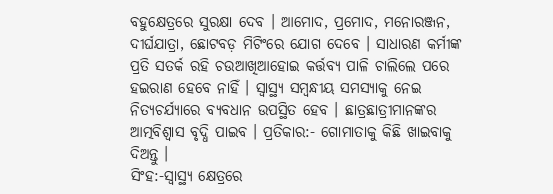ବହୁକ୍ଷେତ୍ରରେ ସୁରକ୍ଷା ଦେବ । ଆମୋଦ, ପ୍ରମୋଦ, ମନୋରଞ୍ଜନ, ଦୀର୍ଘଯାତ୍ରା, ଛୋଟବଡ଼ ମିଟିଂରେ ଯୋଗ ଦେବେ । ସାଧାରଣ କର୍ମୀଙ୍କ ପ୍ରତି ସତର୍କ ରହି ଚଉଆଖିଆହୋଇ କର୍ତ୍ତବ୍ୟ ପାଳି ଚାଲିଲେ ପରେ ହଇରାଣ ହେବେ ନାହିଁ । ସ୍ୱାସ୍ଥ୍ୟ ସମ୍ବନ୍ଧୀୟ ସମସ୍ୟାକୁ ନେଇ ନିତ୍ୟଚର୍ଯ୍ୟାରେ ବ୍ୟବଧାନ ଉପସ୍ଥିତ ହେବ । ଛାତ୍ରଛାତ୍ରୀମାନଙ୍କର ଆତ୍ମବିଶ୍ୱାସ ବୃଦ୍ଧି ପାଇବ । ପ୍ରତିକାର:- ଗୋମାତାକୁ କିଛି ଖାଇବାକୁ ଦିଅନ୍ତୁ ।
ସିଂହ:-ସ୍ୱାସ୍ଥ୍ୟ କ୍ଷେତ୍ରରେ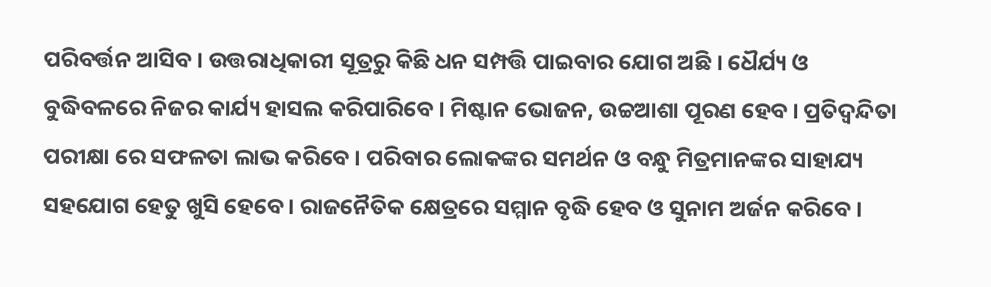ପରିବର୍ତ୍ତନ ଆସିବ । ଉତ୍ତରାଧିକାରୀ ସୂତ୍ରରୁ କିଛି ଧନ ସମ୍ପତ୍ତି ପାଇବାର ଯୋଗ ଅଛି । ଧୈର୍ଯ୍ୟ ଓ ବୁଦ୍ଧିବଳରେ ନିଜର କାର୍ଯ୍ୟ ହାସଲ କରିପାରିବେ । ମିଷ୍ଟାନ ଭୋଜନ, ଉଚ୍ଚଆଶା ପୂରଣ ହେବ । ପ୍ରତିଦ୍ୱନ୍ଦିତା ପରୀକ୍ଷା ରେ ସଫଳତା ଲାଭ କରିବେ । ପରିବାର ଲୋକଙ୍କର ସମର୍ଥନ ଓ ବନ୍ଧୁ ମିତ୍ରମାନଙ୍କର ସାହାଯ୍ୟ ସହଯୋଗ ହେତୁ ଖୁସି ହେବେ । ରାଜନୈତିକ କ୍ଷେତ୍ରରେ ସମ୍ମାନ ବୃଦ୍ଧି ହେବ ଓ ସୁନାମ ଅର୍ଜନ କରିବେ ।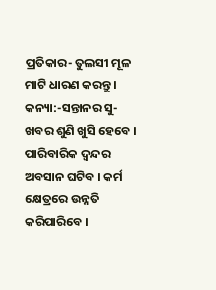ପ୍ରତିକାର- ତୁଲସୀ ମୂଳ ମାଟି ଧାରଣ କରନ୍ତୁ ।
କନ୍ୟା:-ସନ୍ତାନର ସୁ-ଖବର ଶୁଣି ଖୁସି ହେବେ । ପାରିବାରିକ ଦ୍ଵନ୍ଦର ଅବସାନ ଘଟିବ । କର୍ମ କ୍ଷେତ୍ରରେ ଉନ୍ନତି କରିପାରିବେ ।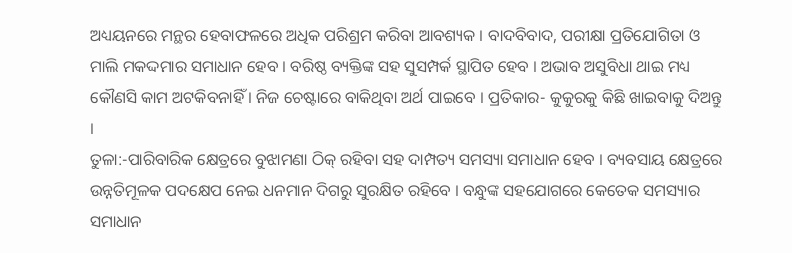ଅଧ୍ୟୟନରେ ମନ୍ଥର ହେବାଫଳରେ ଅଧିକ ପରିଶ୍ରମ କରିବା ଆବଶ୍ୟକ । ବାଦବିବାଦ, ପରୀକ୍ଷା ପ୍ରତିଯୋଗିତା ଓ ମାଲି ମକଦ୍ଦମାର ସମାଧାନ ହେବ । ବରିଷ୍ଠ ବ୍ୟକ୍ତିଙ୍କ ସହ ସୁସମ୍ପର୍କ ସ୍ଥାପିତ ହେବ । ଅଭାବ ଅସୁବିଧା ଥାଇ ମଧ୍ୟ କୌଣସି କାମ ଅଟକିବନାହିଁ । ନିଜ ଚେଷ୍ଟାରେ ବାକିଥିବା ଅର୍ଥ ପାଇବେ । ପ୍ରତିକାର- କୁକୁରକୁ କିଛି ଖାଇବାକୁ ଦିଅନ୍ତୁ ।
ତୁଳା:-ପାରିବାରିକ କ୍ଷେତ୍ରରେ ବୁଝାମଣା ଠିକ୍ ରହିବା ସହ ଦାମ୍ପତ୍ୟ ସମସ୍ୟା ସମାଧାନ ହେବ । ବ୍ୟବସାୟ କ୍ଷେତ୍ରରେ ଉନ୍ନତିମୂଳକ ପଦକ୍ଷେପ ନେଇ ଧନମାନ ଦିଗରୁ ସୁରକ୍ଷିତ ରହିବେ । ବନ୍ଧୁଙ୍କ ସହଯୋଗରେ କେତେକ ସମସ୍ୟାର ସମାଧାନ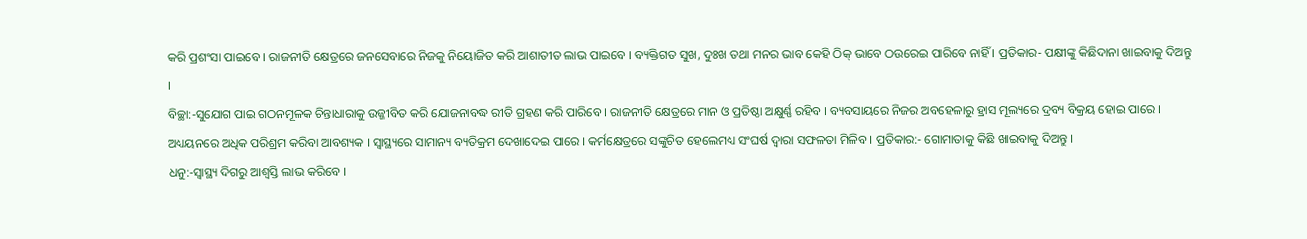କରି ପ୍ରଶଂସା ପାଇବେ । ରାଜନୀତି କ୍ଷେତ୍ରରେ ଜନସେବାରେ ନିଜକୁ ନିୟୋଜିତ କରି ଆଶାତୀତ ଲାଭ ପାଇବେ । ବ୍ୟକ୍ତିଗତ ସୁଖ, ଦୁଃଖ ତଥା ମନର ଭାବ କେହି ଠିକ୍ ଭାବେ ଠଉରେଇ ପାରିବେ ନାହିଁ । ପ୍ରତିକାର- ପକ୍ଷୀଙ୍କୁ କିଛିଦାନା ଖାଇବାକୁ ଦିଅନ୍ତୁ ।
ବିଚ୍ଛା:-ସୁଯୋଗ ପାଇ ଗଠନମୂଳକ ଚିନ୍ତାଧାରାକୁ ଉଜ୍ଜୀବିତ କରି ଯୋଜନାବଦ୍ଧ ରୀତି ଗ୍ରହଣ କରି ପାରିବେ । ରାଜନୀତି କ୍ଷେତ୍ରରେ ମାନ ଓ ପ୍ରତିଷ୍ଠା ଅକ୍ଷୁର୍ଣ୍ଣ ରହିବ । ବ୍ୟବସାୟରେ ନିଜର ଅବହେଳାରୁ ହ୍ରାସ ମୂଲ୍ୟରେ ଦ୍ରବ୍ୟ ବିକ୍ରୟ ହୋଇ ପାରେ । ଅଧ୍ୟୟନରେ ଅଧିକ ପରିଶ୍ରମ କରିବା ଆବଶ୍ୟକ । ସ୍ୱାସ୍ଥ୍ୟରେ ସାମାନ୍ୟ ବ୍ୟତିକ୍ରମ ଦେଖାଦେଇ ପାରେ । କର୍ମକ୍ଷେତ୍ରରେ ସଙ୍କୁଚିତ ହେଲେମଧ୍ୟ ସଂଘର୍ଷ ଦ୍ୱାରା ସଫଳତା ମିଳିବ । ପ୍ରତିକାର:- ଗୋମାତାକୁ କିଛି ଖାଇବାକୁ ଦିଅନ୍ତୁ ।
ଧନୁ:-ସ୍ୱାସ୍ଥ୍ୟ ଦିଗରୁ ଆଶ୍ଵସ୍ତି ଲାଭ କରିବେ ।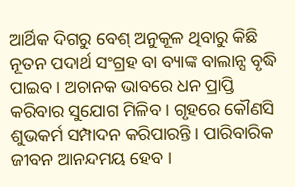ଆର୍ଥିକ ଦିଗରୁ ବେଶ୍ ଅନୁକୂଳ ଥିବାରୁ କିଛି ନୂତନ ପଦାର୍ଥ ସଂଗ୍ରହ ବା ବ୍ୟାଙ୍କ ବାଲାନ୍ସ ବୃଦ୍ଧି ପାଇବ । ଅଚାନକ ଭାବରେ ଧନ ପ୍ରାପ୍ତି କରିବାର ସୁଯୋଗ ମିଳିବ । ଗୃହରେ କୌଣସି ଶୁଭକର୍ମ ସମ୍ପାଦନ କରିପାରନ୍ତି । ପାରିବାରିକ ଜୀବନ ଆନନ୍ଦମୟ ହେବ ।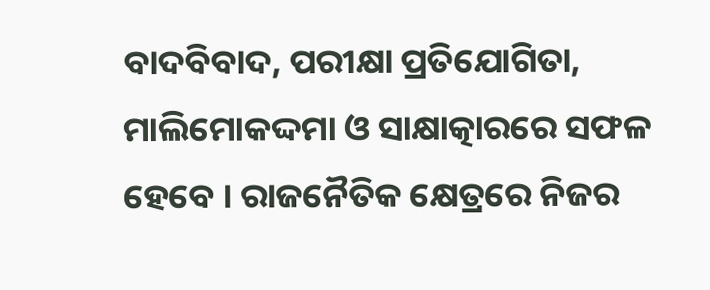ବାଦବିବାଦ, ପରୀକ୍ଷା ପ୍ରତିଯୋଗିତା, ମାଲିମୋକଦ୍ଦମା ଓ ସାକ୍ଷାତ୍କାରରେ ସଫଳ ହେବେ । ରାଜନୈତିକ କ୍ଷେତ୍ରରେ ନିଜର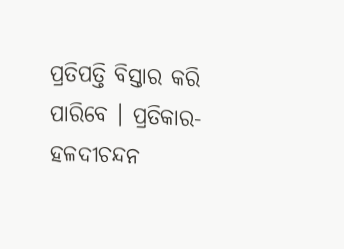ପ୍ରତିପତ୍ତି ବିସ୍ତାର କରି ପାରିବେ । ପ୍ରତିକାର- ହଳଦୀଚନ୍ଦନ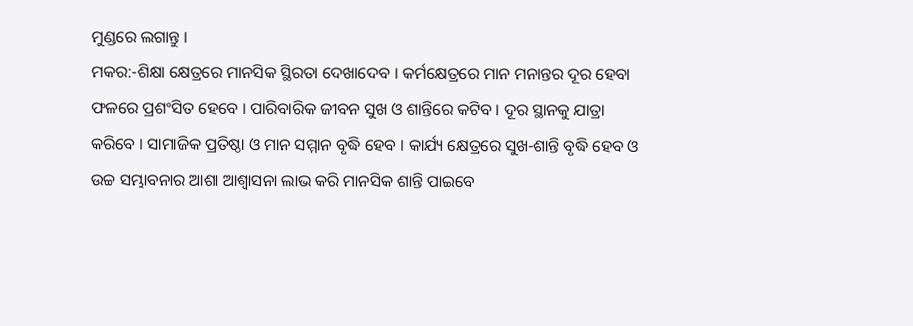ମୁଣ୍ଡରେ ଲଗାନ୍ତୁ ।
ମକର:-ଶିକ୍ଷା କ୍ଷେତ୍ରରେ ମାନସିକ ସ୍ଥିରତା ଦେଖାଦେବ । କର୍ମକ୍ଷେତ୍ରରେ ମାନ ମନାନ୍ତର ଦୂର ହେବା ଫଳରେ ପ୍ରଶଂସିତ ହେବେ । ପାରିବାରିକ ଜୀବନ ସୁଖ ଓ ଶାନ୍ତିରେ କଟିବ । ଦୂର ସ୍ଥାନକୁ ଯାତ୍ରା କରିବେ । ସାମାଜିକ ପ୍ରତିଷ୍ଠା ଓ ମାନ ସମ୍ମାନ ବୃଦ୍ଧି ହେବ । କାର୍ଯ୍ୟ କ୍ଷେତ୍ରରେ ସୁଖ-ଶାନ୍ତି ବୃଦ୍ଧି ହେବ ଓ ଉଚ୍ଚ ସମ୍ଭାବନାର ଆଶା ଆଶ୍ୱାସନା ଲାଭ କରି ମାନସିକ ଶାନ୍ତି ପାଇବେ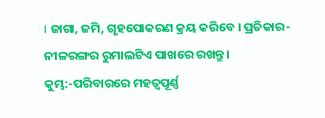। ଜାଗା, ଜମି, ଗୃହପୋକରଣ କ୍ରୟ କରିବେ । ପ୍ରତିକାର- ନୀଳରଙ୍ଗର ରୁମାଲଟିଏ ପାଖରେ ରଖନ୍ତୁ ।
କୁମ୍ଭ:-ପରିବାରରେ ମହତ୍ୱପୂର୍ଣ୍ଣ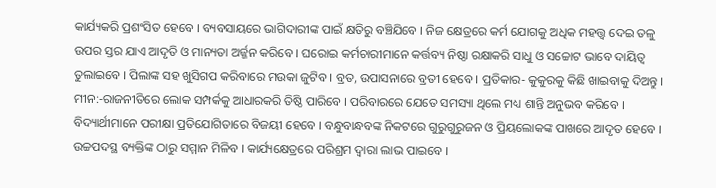କାର୍ଯ୍ୟକରି ପ୍ରଶଂସିତ ହେବେ । ବ୍ୟବସାୟରେ ଭାଗିଦାରୀଙ୍କ ପାଇଁ କ୍ଷତିରୁ ବଞ୍ଚିଯିବେ । ନିଜ କ୍ଷେତ୍ରରେ କର୍ମ ଯୋଗକୁ ଅଧିକ ମହତ୍ତ୍ୱ ଦେଇ ତଳୁ ଉପର ସ୍ତର ଯାଏ ଆଦୃତି ଓ ମାନ୍ୟତା ଅର୍ଜ୍ଜନ କରିବେ । ଘରୋଇ କର୍ମଚାରୀମାନେ କର୍ତ୍ତବ୍ୟ ନିଷ୍ଠା ରକ୍ଷାକରି ସାଧୁ ଓ ସଚ୍ଚୋଟ ଭାବେ ଦାୟିତ୍ୱ ତୁଲାଇବେ । ପିଲାଙ୍କ ସହ ଖୁସିଗପ କରିବାରେ ମଉକା ଜୁଟିବ । ବ୍ରତ, ଉପାସନାରେ ବ୍ରତୀ ହେବେ । ପ୍ରତିକାର- କୁକୁରକୁ କିଛି ଖାଇବାକୁ ଦିଅନ୍ତୁ ।
ମୀନ:-ରାଜନୀତିରେ ଲୋକ ସମ୍ପର୍କକୁ ଆଧାରକରି ତିଷ୍ଠି ପାରିବେ । ପରିବାରରେ ଯେତେ ସମସ୍ୟା ଥିଲେ ମଧ୍ୟ ଶାନ୍ତି ଅନୁଭବ କରିବେ । ବିଦ୍ୟାର୍ଥୀମାନେ ପରୀକ୍ଷା ପ୍ରତିଯୋଗିତାରେ ବିଜୟୀ ହେବେ । ବନ୍ଧୁବାନ୍ଧବଙ୍କ ନିକଟରେ ଗୁରୁଗୁରୁଜନ ଓ ପ୍ରିୟଲୋକଙ୍କ ପାଖରେ ଆଦୃତ ହେବେ । ଉଚ୍ଚପଦସ୍ଥ ବ୍ୟକ୍ତିଙ୍କ ଠାରୁ ସମ୍ମାନ ମିଳିବ । କାର୍ଯ୍ୟକ୍ଷେତ୍ରରେ ପରିଶ୍ରମ ଦ୍ୱାରା ଲାଭ ପାଇବେ ।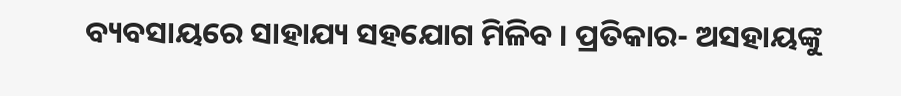ବ୍ୟବସାୟରେ ସାହାଯ୍ୟ ସହଯୋଗ ମିଳିବ । ପ୍ରତିକାର- ଅସହାୟଙ୍କୁ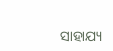ସାହାଯ୍ୟ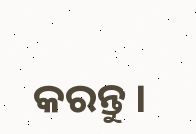କରନ୍ତୁ ।